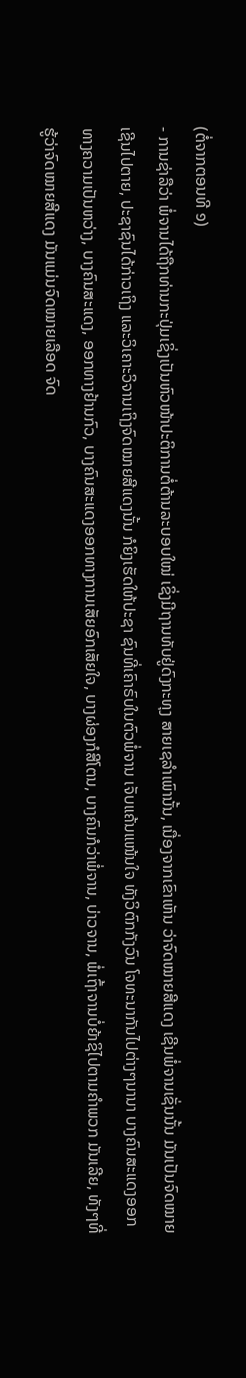(ຕໍ່ຈາກຕອນທີ ໑)
- ການຊ່າລືວ່າ ພໍ່ຈານໄດ້ຖືກທ່ານກະປຸ່ມເຊິ່ງເປັນຫົວໜ້າປະຕິການຕໍ່ຕ້ານລະບອບໃໝ່ ເຊິ່ງມີຖານທັບຢູ່ດົງກະທຸງ ສາຍເຊລຳເພົານັ້ນ, ເນື່ອງຈາກເຂົາເຫັນ ວ່າຈົດໝາຍສີແດງ ເຊີນພໍ່ຈານເຊັ່ນນັ້ນ ມັນເປັນຈົດໝາຍເຊີນໄປຕາຍ, ປະຊາຊົນໄດ້ກ່າວເຖິງ ແລະວິເຄາະວິຈານເຖິງຈົດໝາຍສີແດງນັ້ນ ກໍຍິງເຮັດໃຫ້ປະຊາ ຊົນທີ່ເຄົາຣົບໃນຕົວພໍ່ຈານ ເຈັບແຄ້ນແໜ້ນໃຈ ທັງວິຕົກກັງວົນ ໂຈທະນາກັນໄປຕ່າງໆນານາ ບາງຄົນສະແດງອອກທາງຄວາມເປັນຫວ່າງ, ບາງຄົນສະແດງ, ອອກທາງຢ້ານກົວ, ບາງຄົນສະແດງອອກທາງການເສັຍອົກເສັຍໃຈ, ບາງຜ່ອງກໍສີໂຕນ, ບາງຄົນກໍວ່າພໍ່ຈານ, ບ່າວຈານ, ພໍ່ເຖົ້າຈານບໍ່ຍ້າຊິໄປຕາມຄຳພວກ ມັນເລີຍ, ທັງໆທີ່ຮູ້ວ່າຈົດໝາຍສີແດງ ມັນແມ່ນຈົດໝາຍເລືອດ ຈົດ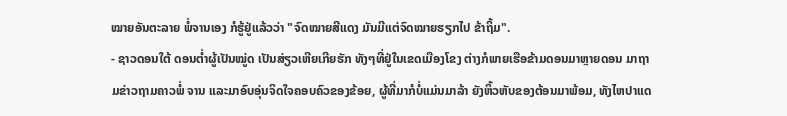ໝາຍອັນຕະລາຍ ພໍ່ຈານເອງ ກໍຮູ້ຢູ່ແລ້ວວ່າ "ຈົດໝາຍສີແດງ ມັນມີແຕ່ຈົດໝາຍຮຽກໄປ ຂ້າຖິ້ມ".
- ຊາວດອນໃຕ້ ດອນຕ່ຳຜູ້ເປັນໝູ່ດ ເປັນສ່ຽວເຫີຍເກີຍຮັກ ທັງໆທີ່ຢູ່ໃນເຂດເມືອງໂຂງ ຕ່າງກໍພາຍເຮືອຂ້າມດອນມາຫຼາຍດອນ ມາຖາມຂ່າວຖາມຄາວພໍ່ ຈານ ແລະມາອົບອຸ່ນຈິດໃຈຄອບຄົວຂອງຂ້ອຍ, ຜູ້ທີ່ມາກໍບໍ່ແມ່ນມາລ້າ ຍັງຫິ້ວຫັບຂອງຕ້ອນມາພ້ອມ, ທັງໄຫປາແດ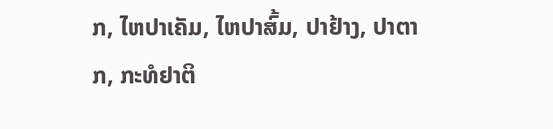ກ, ໄຫປາເຄັມ, ໄຫປາສົ້ມ, ປາຢ້າງ, ປາຕາກ, ກະທໍຢາຕິ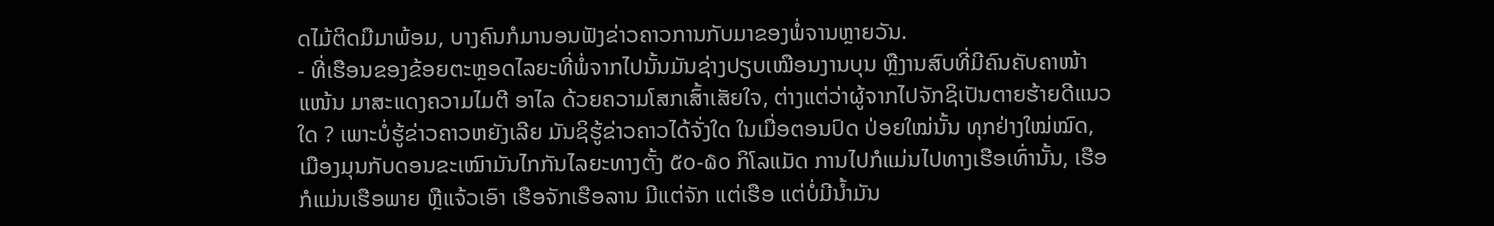ດໄມ້ຕິດມືມາພ້ອມ, ບາງຄົນກໍມານອນຟັງຂ່າວຄາວການກັບມາຂອງພໍ່ຈານຫຼາຍວັນ.
- ທີ່ເຮືອນຂອງຂ້ອຍຕະຫຼອດໄລຍະທີ່ພໍ່ຈາກໄປນັ້ນມັນຊ່າງປຽບເໝືອນງານບຸນ ຫຼືງານສົບທີ່ມີຄົນຄັບຄາໜ້າແໜ້ນ ມາສະແດງຄວາມໄມຕີ ອາໄລ ດ້ວຍຄວາມໂສກເສົ້າເສັຍໃຈ, ຕ່າງແຕ່ວ່າຜູ້ຈາກໄປຈັກຊິເປັນຕາຍຮ້າຍດີແນວໃດ ? ເພາະບໍ່ຮູ້ຂ່າວຄາວຫຍັງເລີຍ ມັນຊິຮູ້ຂ່າວຄາວໄດ້ຈັ່ງໃດ ໃນເມື່ອຕອນປົດ ປ່ອຍໃໝ່ນັ້ນ ທຸກຢ່າງໃໝ່ໝົດ, ເມືອງມຸນກັບດອນຂະເໝົາມັນໄກກັນໄລຍະທາງຕັ້ງ ໕໐-໖໐ ກິໂລແມັດ ການໄປກໍແມ່ນໄປທາງເຮືອເທົ່ານັ້ນ, ເຮືອກໍແມ່ນເຮືອພາຍ ຫຼືແຈ້ວເອົາ ເຮືອຈັກເຮືອລານ ມີແຕ່ຈັກ ແຕ່ເຮືອ ແຕ່ບໍ່ມີນ້ຳມັນ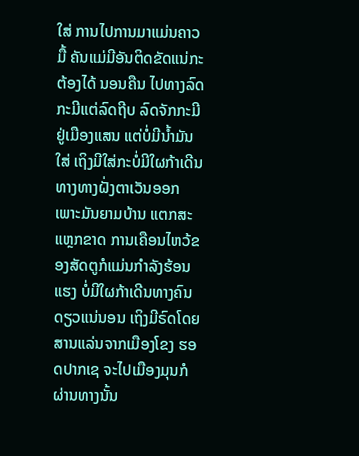ໃສ່ ການໄປການມາແມ່ນຄາວມື້ ຄັນແມ່ມີອັນຕິດຂັດແນ່ກະຕ້ອງໄດ້ ນອນຄືນ ໄປທາງລົດກະມີແຕ່ລົດຖີບ ລົດຈັກກະມີ ຢູ່ເມືອງແສນ ແຕ່ບໍ່ມີນ້ຳມັນໃສ່ ເຖິງມີໃສ່ກະບໍ່ມີໃຜກ້າເດີນທາງທາງຝັ່ງຕາເວັນອອກ ເພາະມັນຍາມບ້ານ ແຕກສະແຫຼກຂາດ ການເຄືອນໄຫວ້ຂອງສັດຕູກໍແມ່ນກຳລັງຮ້ອນແຮງ ບໍ່ມີໃຜກ້າເດີນທາງຄົນດຽວແນ່ນອນ ເຖິງມີຣົດໂດຍສານແລ່ນຈາກເມືອງໂຂງ ຮອດປາກເຊ ຈະໄປເມືອງມຸນກໍຜ່ານທາງນັ້ນ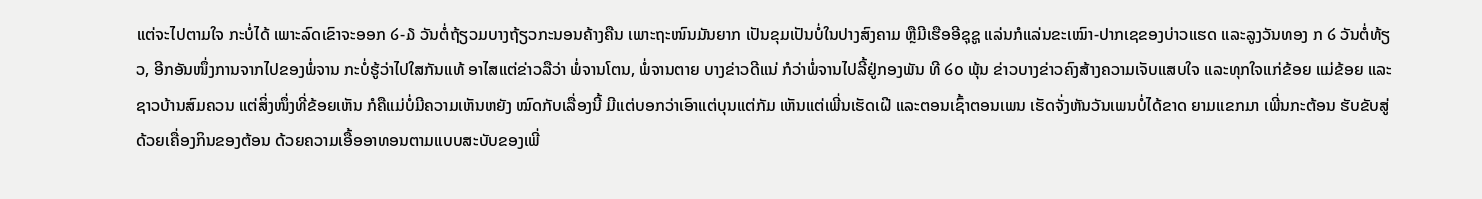ແຕ່ຈະໄປຕາມໃຈ ກະບໍ່ໄດ້ ເພາະລົດເຂົາຈະອອກ ໒-໓ ວັນຕໍ່ຖ້ຽວມບາງຖ້ຽວກະນອນຄ້າງຄືນ ເພາະຖະໜົນມັນຍາກ ເປັນຂຸມເປັນບໍ່ໃນປາງສົງຄາມ ຫຼືມີເຮືອອີຊຸຊູ ແລ່ນກໍແລ່ນຂະເໝົາ-ປາກເຊຂອງບ່າວແຮດ ແລະລູງວັນທອງ ກ ໒ ວັນຕໍ່ທ້ຽວ, ອີກອັນໜຶ່ງການຈາກໄປຂອງພໍ່ຈານ ກະບໍ່ຮູ້ວ່າໄປໃສກັນແທ້ ອາໄສແຕ່ຂ່າວລືວ່າ ພໍ່ຈານໂຕນ, ພໍ່ຈານຕາຍ ບາງຂ່າວດີແນ່ ກໍວ່າພໍ່ຈານໄປລີ້ຢູ່ກອງພັນ ທີ ໒໐ ພຸ້ນ ຂ່າວບາງຂ່າວຄົງສ້າງຄວາມເຈັບແສບໃຈ ແລະທຸກໃຈແກ່ຂ້ອຍ ແມ່ຂ້ອຍ ແລະຊາວບ້ານສົມຄວນ ແຕ່ສິ່ງໜຶ່ງທີ່ຂ້ອຍເຫັນ ກໍຄືແມ່ບໍ່ມີຄວາມເຫັນຫຍັງ ໝົດກັບເລື່ອງນີ້ ມີແຕ່ບອກວ່າເອົາແຕ່ບຸນແຕ່ກັມ ເຫັນແຕ່ເພີ່ນເຮັດເຝີ ແລະຕອນເຊົ້າຕອນເພນ ເຮັດຈັ່ງຫັນວັນເພນບໍ່ໄດ້ຂາດ ຍາມແຂກມາ ເພີ່ນກະຕ້ອນ ຮັບຂັບສູ່ ດ້ວຍເຄື່ອງກິນຂອງຕ້ອນ ດ້ວຍຄວາມເອື້ອອາທອນຕາມແບບສະບັບຂອງເພີ່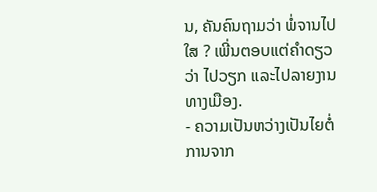ນ, ຄັນຄົນຖາມວ່າ ພໍ່ຈານໄປໃສ ? ເພີ່ນຕອບແຕ່ຄຳດຽວວ່າ ໄປວຽກ ແລະໄປລາຍງານທາງເມືອງ.
- ຄວາມເປັນຫວ່າງເປັນໄຍຕໍ່ການຈາກ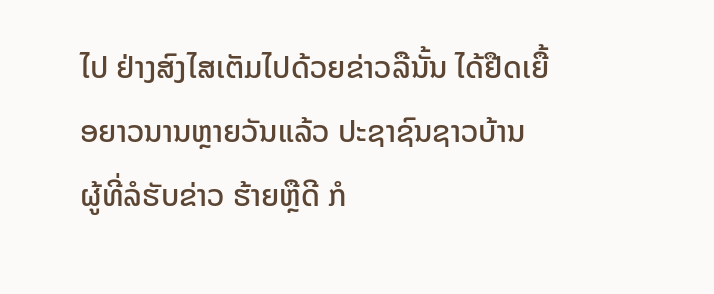ໄປ ຢ່າງສົງໄສເຕັມໄປດ້ວຍຂ່າວລືນັ້ນ ໄດ້ຢືດເຍື້ອຍາວນານຫຼາຍວັນແລ້ວ ປະຊາຊົນຊາວບ້ານ ຜູ້ທີ່ລໍຮັບຂ່າວ ຮ້າຍຫຼືດີ ກໍ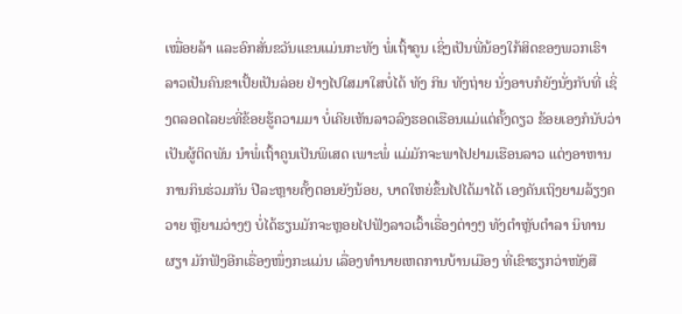ເໝື່ອຍລ້າ ແລະອົກສັ່ນຂວັນແຂນແມ່ນກະທັງ ພໍ່ເຖົ້າຄູນ ເຊິ່ງເປັນພີ່ນ້ອງໃກ້ສິດຂອງພວກເຮົາ ລາວເປັນຄົນຂາເປັ້ຍເປັນລ່ອຍ ຢ່າງໄປໃສມາໃສບໍ່ໄດ້ ທັງ ກິນ ທັງຖ່າຍ ນັ່ງອາບກໍຍັງນັ່ງກັບທີ່ ເຊິ່ງຕລອດໄລຍະທີ່ຂ້ອຍຮູ້ຄວາມມາ ບໍ່ເຄີຍເຫັນລາວລົງຮອດເຮືອນແມ່ແຕ່ຄັ້ງດຽວ ຂ້ອຍເອງກໍນັບວ່າເປັນຜູ້ຕິດພັນ ນຳພໍ່ເຖົ້າຄູນເປັນພິເສດ ເພາະພໍ່ ແມ່ມັກຈະພາໄປຢາມເຮືອນລາວ ແຕ່ງອາຫານການກິນຮ່ວມກັນ ປີລະຫຼາຍຄັ້ງຕອນຍັງນ້ອຍ, ບາດໃຫຍ່ຂຶ້ນໄປໄດ້ມາໄດ້ ເອງຄັນເຖິງຍາມລ້ຽງຄວາຍ ຫຼືຍາມວ່າງໆ ບໍ່ໄດ້ຮຽນມັກຈະຫຼອຍໄປຟັງລາວເວົ້າເຣື່ອງຕ່າງໆ ທັງຕຳຫຼັບຕຳລາ ນິທານ ຜຽາ ມັກຟັງອີກເຣື່ອງໜຶ່ງກະແມ່ນ ເລື່ອງທຳນາຍເຫດການບ້ານເມືອງ ທີ່ເຂົາຮຽກວ່າໜັງສື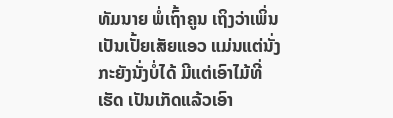ທັມນາຍ ພໍ່ເຖົ້າຄູນ ເຖິງວ່າເພິ່ນເປັນເປັ້ຍເສັຍແອວ ແມ່ນແຕ່ນັ່ງ ກະຍັງນັ່ງບໍ່ໄດ້ ມີແຕ່ເອົາໄມ້ທີ່ເຮັດ ເປັນເກັດແລ້ວເອົາ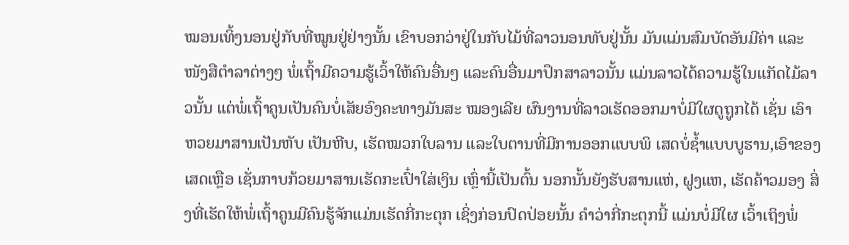ໝອນເທິ້ງນອນຢູ່ກັບທີ່ໝູນຢູ່ຢ່າງນັ້ນ ເຂົາບອກວ່າຢູ່ໃນກັບໄມ້ທີ່ລາວນອນທັບຢູ່ນັ້ນ ມັນແມ່ນສົມບັດອັນມີຄ່າ ແລະໜັງສືຕຳລາຕ່າງໆ ພໍ່ເຖົ້າມີຄວາມຮູ້ເວົ້າໃຫ້ຄົນອື່ນໆ ແລະຄົນອື່ນມາປຶກສາລາວນັ້ນ ແມ່ນລາວໄດ້ຄວາມຮູ້ໃນແກັດໄມ້ລາວນັ້ນ ແຕ່ພໍ່ເຖົ້າຄູນເປັນຄົນບໍ່ເສັຍອົງຄະທາງມັນສະ ໝອງເລີຍ ຜົນງານທີ່ລາວເຮັດອອກມາບໍ່ມີໃຜດູຖູກໄດ້ ເຊັ່ນ ເອົາຫວຍມາສານເປັນຫັບ ເປັນຫີບ, ເຮັດໝວກໃບລານ ແລະໃບຕານທີ່ມີການອອກແບບພິ ເສດບໍ່ຊ້ຳແບບບູຮານ,ເອົາຂອງເສດເຫຼືອ ເຊັ່ນກາບກ້ວຍມາສານເຮັດກະເປົ໋າໃສ່ເງິນ ເຫຼົ່ານີ້ເປັນຕົ້ນ ນອກນັ້ນຍັງຮັບສານແຫ່, ຝູງແຫ, ເຮັດຄ້າວມອງ ສິ່ງທີ່ເຮັດໃຫ້ພໍ່ເຖົ້າຄູນມີຄົນຮູ້ຈັກແມ່ນເຮັດກີ່ກະຕຸກ ເຊິ່ງກ່ອນປົດປ່ອຍນັ້ນ ຄຳວ່າກີ່ກະຕຸກນີ້ ແມ່ນບໍ່ມີໃຜ ເວົ້າເຖິງພໍ່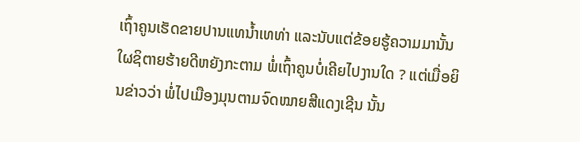ເຖົ້າຄູນເຮັດຂາຍປານແທນ້ຳເທທ່າ ແລະນັບແຕ່ຂ້ອຍຮູ້ຄວາມມານັ້ນ ໃຜຊິຕາຍຮ້າຍດີຫຍັງກະຕາມ ພໍ່ເຖົ້າຄູນບໍ່ເຄີຍໄປງານໃດ ? ແຕ່ເມື່ອຍິນຂ່າວວ່າ ພໍ່ໄປເມືອງມຸນຕາມຈົດໝາຍສີແດງເຊີນ ນັ້ນ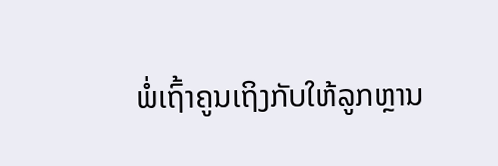ພໍ່ເຖົ້າຄູນເຖິງກັບໃຫ້ລູກຫຼານ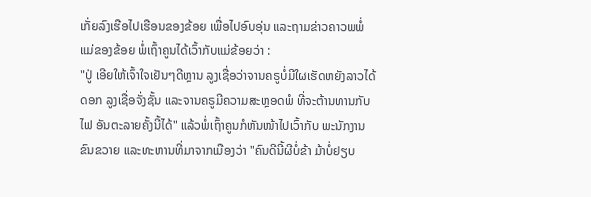ເກັ່ຍລົງເຮືອໄປເຮືອນຂອງຂ້ອຍ ເພື່ອໄປອົບອຸ່ນ ແລະຖາມຂ່າວຄາວພພໍ່ແມ່ຂອງຂ້ອຍ ພໍ່ເຖົ້າຄູນໄດ້ເວົ້າກັບແມ່ຂ້ອຍວ່າ :
"ປູ່ ເອີຍໃຫ້ເຈົ້າໃຈເຢັນໆດີຫຼານ ລູງເຊື່ອວ່າຈານຄຣູບໍ່ມີໃຜເຮັດຫຍັງລາວໄດ້ດອກ ລູງເຊື່ອຈັ່ງຊັ້ນ ແລະຈານຄຣູມີຄວາມສະຫຼອດພໍ ທີ່ຈະຕ້ານທານກັບໄຟ ອັນຕະລາຍຄັ້ງນີ້ໄດ້" ແລ້ວພໍ່ເຖົ້າຄູນກໍຫັນໜ້າໄປເວົ້າກັບ ພະນັກງານຂົນຂວາຍ ແລະທະຫານທີ່ມາຈາກເມືອງວ່າ "ຄົນດີນີ້ຜີບໍ່ຂ້າ ມ້າບໍ່ຢຽບ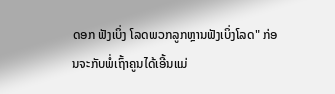ດອກ ຟັງເບິ່ງ ໂລດພວກລູກຫຼານຟັງເບິ່ງໂລດ" ກ່ອນຈະກັບພໍ່ເຖົ້າຄູນໄດ້ເອີ້ນແມ່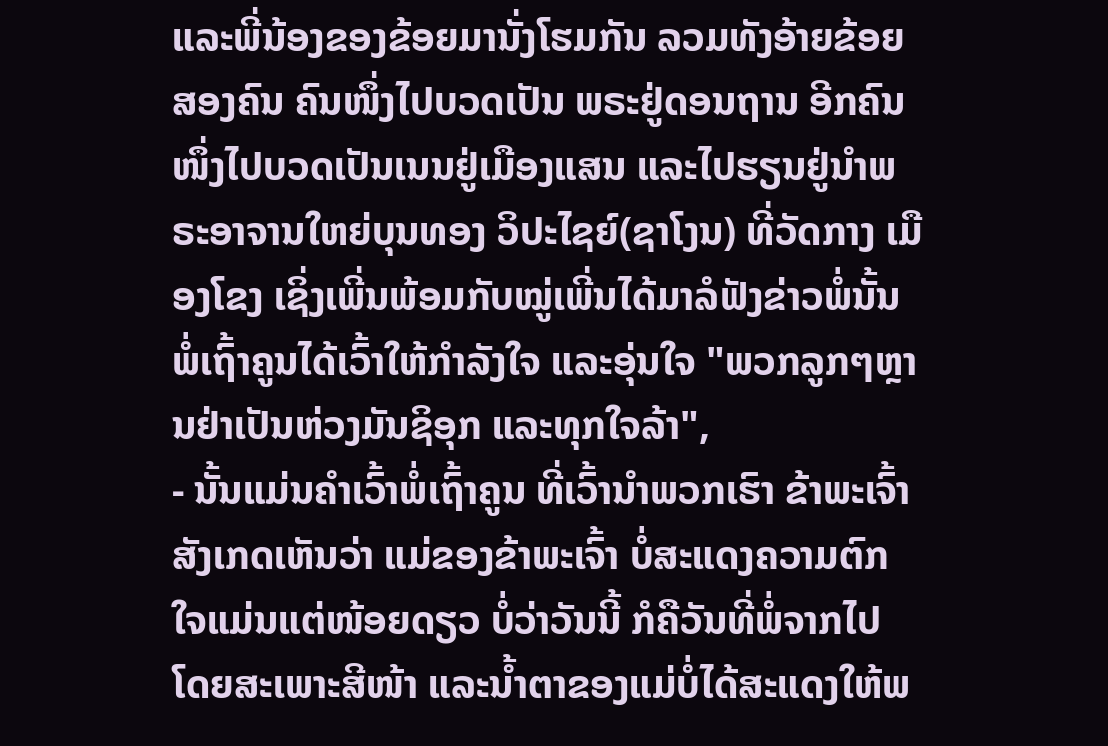ແລະພີ່ນ້ອງຂອງຂ້ອຍມານັ່ງໂຮມກັນ ລວມທັງອ້າຍຂ້ອຍສອງຄົນ ຄົນໜຶ່ງໄປບວດເປັນ ພຣະຢູ່ດອນຖານ ອີກຄົນໜຶ່ງໄປບວດເປັນເນນຢູ່ເມືອງແສນ ແລະໄປຮຽນຢູ່ນຳພຣະອາຈານໃຫຍ່ບຸນທອງ ວິປະໄຊຍ໌(ຊາໂງນ) ທີ່ວັດກາງ ເມືອງໂຂງ ເຊິ່ງເພີ່ນພ້ອມກັບໝູ່ເພີ່ນໄດ້ມາລໍຟັງຂ່າວພໍ່ນັ້ນ ພໍ່ເຖົ້າຄູນໄດ້ເວົ້າໃຫ້ກຳລັງໃຈ ແລະອຸ່ນໃຈ "ພວກລູກໆຫຼານຢ່າເປັນຫ່ວງມັນຊິອຸກ ແລະທຸກໃຈລ້າ",
- ນັ້ນແມ່ນຄຳເວົ້າພໍ່ເຖົ້າຄູນ ທີ່ເວົ້ານຳພວກເຮົາ ຂ້າພະເຈົ້າສັງເກດເຫັນວ່າ ແມ່ຂອງຂ້າພະເຈົ້າ ບໍ່ສະແດງຄວາມຕົກໃຈແມ່ນແຕ່ໜ້ອຍດຽວ ບໍ່ວ່າວັນນີ້ ກໍຄືວັນທີ່ພໍ່ຈາກໄປ ໂດຍສະເພາະສີໜ້າ ແລະນ້ຳຕາຂອງແມ່ບໍ່ໄດ້ສະແດງໃຫ້ພ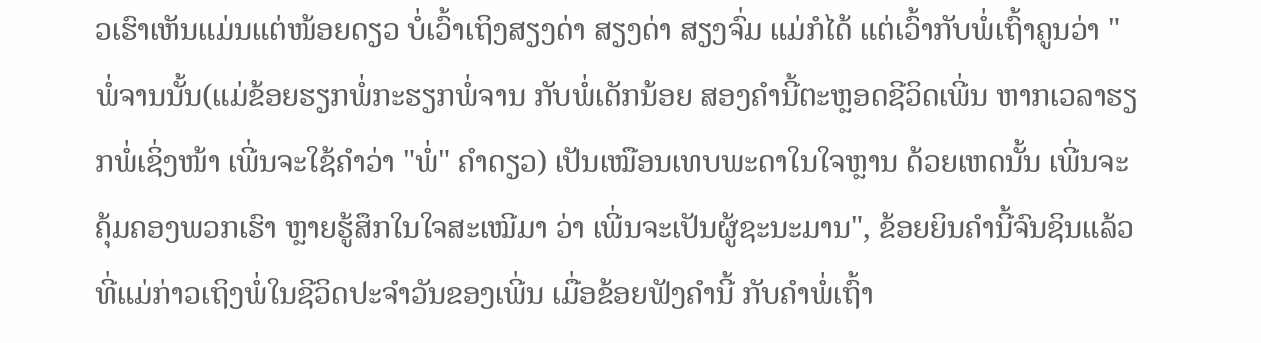ວເຮົາເຫັນແມ່ນແຕ່ໜ້ອຍດຽວ ບໍ່ເວົ້າເຖິງສຽງດ່າ ສຽງດ່າ ສຽງຈົ່ມ ແມ່ກໍໄດ້ ແຕ່ເວົ້າກັບພໍ່ເຖົ້າຄູນວ່າ "ພໍ່ຈານນັ້ນ(ແມ່ຂ້ອຍຮຽກພໍ່ກະຮຽກພໍ່ຈານ ກັບພໍ່ເດັກນ້ອຍ ສອງຄຳນີ້ຕະຫຼອດຊີວິດເພີ່ນ ຫາກເວລາຮຽກພໍ່ເຊິ່ງໜ້າ ເພີ່ນຈະໃຊ້ຄຳວ່າ "ພໍ່" ຄຳດຽວ) ເປັນເໝືອນເທບພະດາໃນໃຈຫຼານ ດ້ວຍເຫດນັ້ນ ເພີ່ນຈະຄຸ້ມຄອງພວກເຮົາ ຫຼາຍຮູ້ສຶກໃນໃຈສະເໝີມາ ວ່າ ເພີ່ນຈະເປັນຜູ້ຊະນະມານ", ຂ້ອຍຍິນຄຳນີ້ຈົນຊິນແລ້ວ ທີ່ແມ່ກ່າວເຖິງພໍ່ໃນຊີວິດປະຈຳວັນຂອງເພີ່ນ ເມື່ອຂ້ອຍຟັງຄຳນີ້ ກັບຄຳພໍ່ເຖົ້າ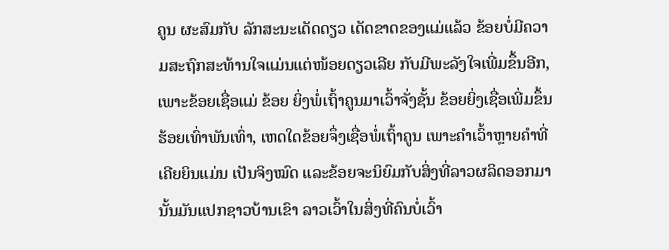ຄູນ ຜະສົມກັບ ລັກສະນະເດັດດຽວ ເດັດຂາດຂອງແມ່ແລ້ວ ຂ້ອຍບໍ່ມີຄວາມສະຖົກສະທ້ານໃຈແມ່ນແຕ່ໜ້ອຍດຽວເລີຍ ກັບມີພະລັງໃຈເພີ່ມຂຶ້ນອີກ, ເພາະຂ້ອຍເຊື່ອແມ່ ຂ້ອຍ ຍິ່ງພໍ່ເຖົ້າຄູນມາເວົ້າຈັ່ງຊັ້ນ ຂ້ອຍຍິ່ງເຊື່ອເພີ່ມຂຶ້ນຮ້ອຍເທົ່າພັນເທົ່າ, ເຫດໃດຂ້ອຍຈຶ່ງເຊື່ອພໍ່ເຖົ້າຄູນ ເພາະຄຳເວົ້າຫຼາຍຄຳທີ່ເຄີຍຍິນແມ່ນ ເປັນຈິງໝົດ ແລະຂ້ອຍຈະນິຍົມກັບສິ່ງທີ່ລາວຜລິດອອກມານັ້ນມັນແປກຊາວບ້ານເຂົາ ລາວເວົ້າໃນສິ່ງທີ່ຄົນບໍ່ເວົ້າ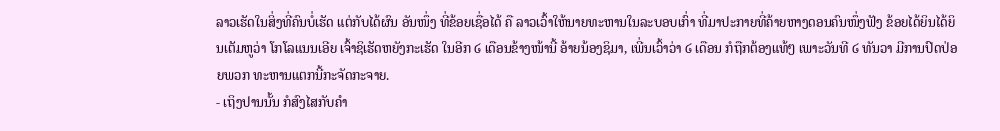ລາວເຮັດໃນສິ່ງທີ່ຄົນບໍ່ເຮັດ ແຕ່ກັບໄດ້ຜົນ ອັນໜຶ່ງ ທີ່ຂ້ອຍເຊື່ອໄດ້ ຄື ລາວເວົ້າໃຫ້ນາຍທະຫານໃນລະບອບເກົ່າ ທີ່ມາປະກາຍທີ່ຄ້າຍຫາງດອນຄົນໜຶ່ງຟັງ ຂ້ອຍໄດ້ຍິນໄດ້ຍິນເຕັມຫູວ່າ ໂກໂລແນນເອີຍ ເຈົ້າຊິເຮັດຫຍັງກະເຮັດ ໃນອີກ ໒ ເດືອນຂ້າງໜ້ານີ້ ອ້າຍນ້ອງຊິມາ, ເພີ່ນເວົ້າວ່າ ໒ ເດືອນ ກໍຖືກຕ້ອງແທ້ໆ ເພາະວັນທີ ໒ ທັນວາ ມີການປົດປ່ອຍພວກ ທະຫານແຕກນີ້ກະຈັດກະຈາຍ.
- ເຖິງປານນັ້ນ ກໍສົງໄສກັບຄຳ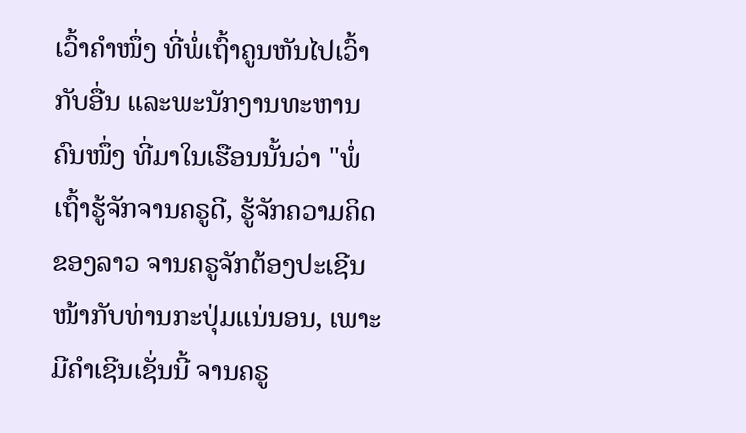ເວົ້າຄຳໜຶ່ງ ທີ່ພໍ່ເຖົ້າຄູນຫັນໄປເວົ້າກັບອື່ນ ແລະພະນັກງານທະຫານຄົນໜຶ່ງ ທີ່ມາໃນເຮືອນນັ້ນວ່າ "ພໍ່ເຖົ້າຮູ້ຈັກຈານຄຣູດີ, ຮູ້ຈັກຄວາມຄິດຂອງລາວ ຈານຄຣູຈັກຕ້ອງປະເຊີນໜ້າກັບທ່ານກະປຸ່ມແນ່ນອນ, ເພາະມີຄຳເຊີນເຊັ່ນນີ້ ຈານຄຣູ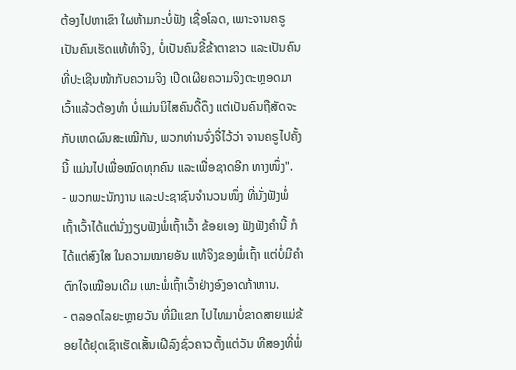ຕ້ອງໄປຫາເຂົາ ໃຜຫ້າມກະບໍ່ຟັງ ເຊື່ອໂລດ, ເພາະຈານຄຣູເປັນຄົນເຮັດແທ້ທຳຈິງ, ບໍ່ເປັນຄົນຂີ້ຂ້າຕາຂາວ ແລະເປັນຄົນທີ່ປະເຊີນໜ້າກັບຄວາມຈິງ ເປີດເຜີຍຄວາມຈິງຕະຫຼອດມາ ເວົ້າແລ້ວຕ້ອງທຳ ບໍ່ແມ່ນນິໄສຄົນດື້ດຶງ ແຕ່ເປັນຄົນຖືສັດຈະກັບເຫດຜົນສະເໝີກັນ, ພວກທ່ານຈົ່ງຈື່ໄວ້ວ່າ ຈານຄຣູໄປຄັ້ງນີ້ ແມ່ນໄປເພື່ອໝົດທຸກຄົນ ແລະເພື່ອຊາດອີກ ທາງໜຶ່ງ".
- ພວກພະນັກງານ ແລະປະຊາຊົນຈຳນວນໜຶ່ງ ທີ່ນັ່ງຟັງພໍ່ເຖົ້າເວົ້າໄດ້ແຕ່ນັ່ງງຽບຟັງພໍ່ເຖົ້າເວົ້າ ຂ້ອຍເອງ ຟັງຟັງຄຳນີ້ ກໍໄດ້ແຕ່ສົງໃສ ໃນຄວາມໝາຍອັນ ແທ້ຈິງຂອງພໍ່ເຖົ້າ ແຕ່ບໍ່ມີຄຳຕົກໃຈເໝືອນເດີມ ເພາະພໍ່ເຖົ້າເວົ້າຢ່າງອົງອາດກ້າຫານ.
- ຕລອດໄລຍະຫຼາຍວັນ ທີ່ມີແຂກ ໄປໄທມາບໍ່ຂາດສາຍແມ່ຂ້ອຍໄດ້ຢຸດເຊົາເຮັດເສັ້ນເຝີລົງຊົ່ວຄາວຕັ້ງແຕ່ວັນ ທີສອງທີ່ພໍ່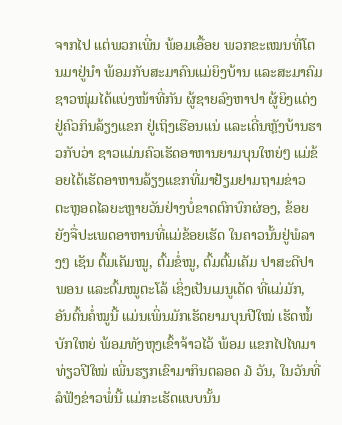ຈາກໄປ ແຕ່ພວກເພີ່ນ ພ້ອມເອື້ອຍ ພວກຂະເໝນທີ່ໂຕນມາຢູ່ນຳ ພ້ອມກັບສະມາຄົນແມ່ຍິງບ້ານ ແລະສະມາຄົມຊາວໜຸ່ມໄດ້ແບ່ງໜ້າທີ່ກັນ ຜູ້ຊາຍລົງຫາປາ ຜູ້ຍິງແຕ່ງຢູ່ຄົວກິນລ້ຽງແຂກ ຢູ່ເຖິງເຮືອນແນ່ ແລະເດີ່ນຫຼັງບ້ານຮາວກັບວ່າ ຊາວແມ່ນຄົວເຮັດອາຫານຍາມບຸນໃຫຍ່ໆ ແມ່ຂ້ອຍໄດ້ເຮັດອາຫານລ້ຽງແຂກທີ່ມາຢ້ຽມຢາມຖາມຂ່າວ ຕະຫຼອດໄລຍະຫຼາຍວັນຢ່າງບໍ່ຂາດຕົກບົກຜ່ອງ, ຂ້ອຍຍັງຈື່ປະເພດອາຫານທີ່ແມ່ຂ້ອຍເຮັດ ໃນຄາວນັ້ນຢູ່ພໍລາງໆ ເຊັນ ຕົ້ມເຄັມໝູ, ຕົ້ມຂໍ່ໝູ, ຕົ້ມຕົ້ມເຄັມ ປາສະດີປາພອນ ແລະຕົ້ມໝູຕະໂລ້ ເຊິ່ງເປັນເມນູເດັດ ທີ່ແມ່ມັກ, ອັນຕົ້ນຄໍ່ໝູນີ້ ແມ່ນເພິ່ນມັກເຮັດຍາມບຸນປີໃໝ່ ເຮັດໝໍ້ບັກໃຫຍ່ ພ້ອມທັງຫຸງເຂົ້າຈ້າວໄວ້ ພ້ອມ ແຂກໄປໄທມາທ່ຽວປີໃໝ່ ເພີ່ນຮຽກເຂົາມາກິນຕລອດ ໓ ວັນ, ໃນວັນທີ່ລໍຟັງຂ່າວພໍ່ນີ້ ແມ່ກະເຮັດແບບນັ້ນ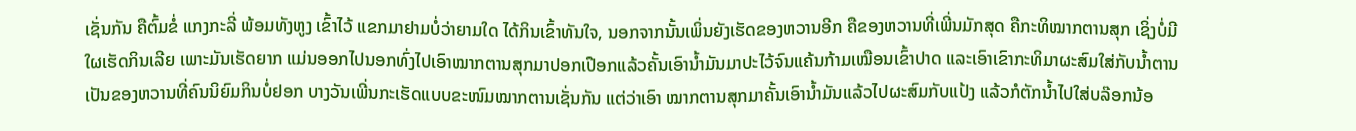ເຊັ່ນກັນ ຄືຕົ້ມຂໍ່ ແກງກະລີ່ ພ້ອມທັງຫູງ ເຂົ້າໄວ້ ແຂກມາຢາມບໍ່ວ່າຍາມໃດ ໄດ້ກິນເຂົ້າທັນໃຈ, ນອກຈາກນັ້ນເພິ່ນຍັງເຮັດຂອງຫວານອີກ ຄືຂອງຫວານທີ່ເພີ່ນມັກສຸດ ຄືກະທິໝາກຕານສຸກ ເຊິ່ງບໍ່ມີ ໃຜເຮັດກິນເລີຍ ເພາະມັນເຮັດຍາກ ແມ່ນອອກໄປນອກທົ່ງໄປເອົາໝາກຕານສຸກມາປອກເປືອກແລ້ວຄັ້ນເອົານ້ຳມັນມາປະໄວ້ຈົນແຄ້ນກ້າມເໝືອນເຂົ້າປາດ ແລະເອົາເຂົາກະທິມາຜະສົມໃສ່ກັບນ້ຳຕານ ເປັນຂອງຫວານທີ່ຄົນນິຍົມກິນບໍ່ຢອກ ບາງວັນເພີ່ນກະເຮັດແບບຂະໜົມໝາກຕານເຊັ່ນກັນ ແຕ່ວ່າເອົາ ໝາກຕານສຸກມາຄັ້ນເອົານ້ຳມັນແລ້ວໄປຜະສົມກັບແປ້ງ ແລ້ວກໍຕັກນ້ຳໄປໃສ່ບລ໊ອກນ້ອ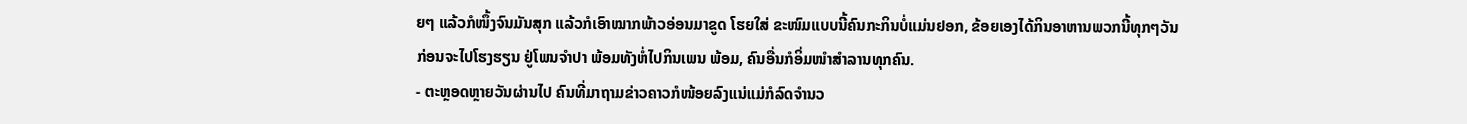ຍໆ ແລ້ວກໍໜຶ້ງຈົນມັນສຸກ ແລ້ວກໍເອົາໝາກພ້າວອ່ອນມາຂູດ ໂຮຍໃສ່ ຂະໜົມແບບນີ້ຄົນກະກິນບໍ່ແມ່ນຢອກ, ຂ້ອຍເອງໄດ້ກິນອາຫານພວກນີ້ທຸກໆວັນ ກ່ອນຈະໄປໂຮງຮຽນ ຢູ່ໂພນຈຳປາ ພ້ອມທັງຫໍ່ໄປກິນເພນ ພ້ອມ, ຄົນອື່ນກໍອິ່ມໜຳສຳລານທຸກຄົນ.
- ຕະຫຼອດຫຼາຍວັນຜ່ານໄປ ຄົນທີ່ມາຖາມຂ່າວຄາວກໍໜ້ອຍລົງແນ່ແມ່ກໍລົດຈຳນວ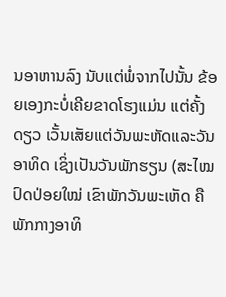ນອາຫານລົງ ນັບແຕ່ພໍ່ຈາກໄປນັ້ນ ຂ້ອຍເອງກະບໍ່ເຄີຍຂາດໂຮງແມ່ນ ແຕ່ຄັ້ງດຽວ ເວັ້ນເສັຍແຕ່ວັນພະຫັດແລະວັນອາທິດ ເຊິ່ງເປັນວັນພັກຮຽນ (ສະໄໝປົດປ່ອຍໃໝ່ ເຂົາພັກວັນພະເຫັດ ຄືພັກກາງອາທິ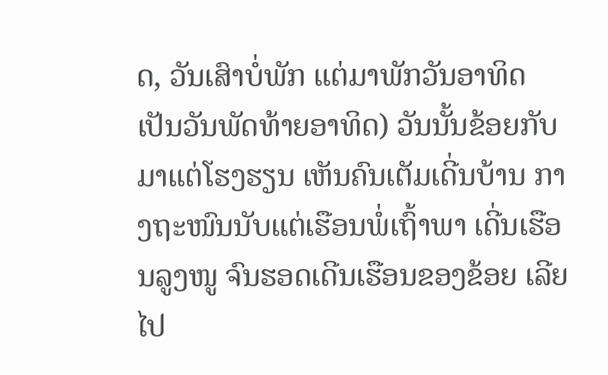ດ, ວັນເສົາບໍ່ພັກ ແຕ່ມາພັກວັນອາທິດ ເປັນວັນພັດທ້າຍອາທິດ) ວັນນັ້ນຂ້ອຍກັບມາແຕ່ໂຮງຮຽນ ເຫັນຄົນເຕັມເດີ່ນບ້ານ ກາງຖະໜົນນັບແຕ່ເຮືອນພໍ່ເຖົ້າພາ ເດີ່ນເຮືອນລູງໜູ ຈົນຮອດເດີນເຮືອນຂອງຂ້ອຍ ເລີຍໄປ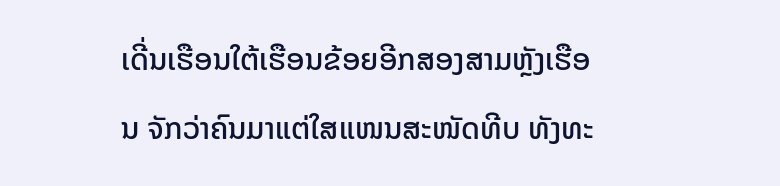ເດີ່ນເຮືອນໃຕ້ເຮືອນຂ້ອຍອີກສອງສາມຫຼັງເຮືອນ ຈັກວ່າຄົນມາແຕ່ໃສແໜນສະໜັດທີບ ທັງທະ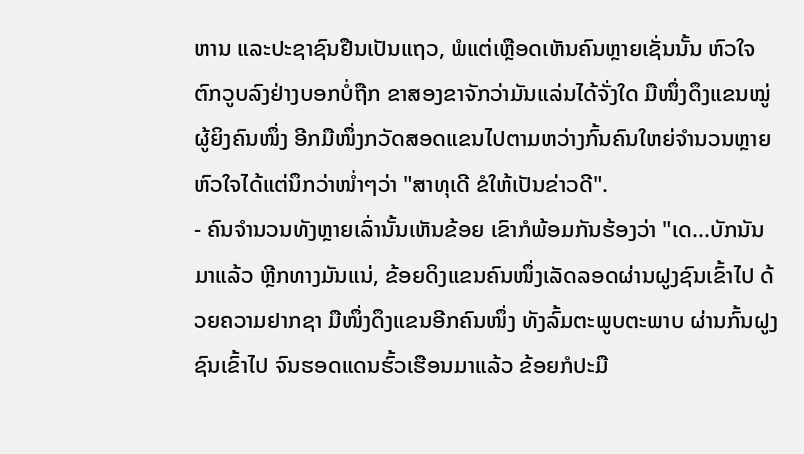ຫານ ແລະປະຊາຊົນຢືນເປັນແຖວ, ພໍແຕ່ເຫຼືອດເຫັນຄົນຫຼາຍເຊັ່ນນັ້ນ ຫົວໃຈຕົກວູບລົງຢ່າງບອກບໍ່ຖືກ ຂາສອງຂາຈັກວ່າມັນແລ່ນໄດ້ຈັ່ງໃດ ມືໜຶ່ງດຶງແຂນໝູ່ຜູ້ຍິງຄົນໜຶ່ງ ອີກມືໜຶ່ງກວັດສອດແຂນໄປຕາມຫວ່າງກົ້ນຄົນໃຫຍ່ຈຳນວນຫຼາຍ ຫົວໃຈໄດ້ແຕ່ນຶກວ່າໜ່ຳໆວ່າ "ສາທຸເດີ ຂໍໃຫ້ເປັນຂ່າວດີ".
- ຄົນຈຳນວນທັງຫຼາຍເລົ່ານັ້ນເຫັນຂ້ອຍ ເຂົາກໍພ້ອມກັນຮ້ອງວ່າ "ເດ...ບັກນັນມາແລ້ວ ຫຼີກທາງມັນແນ່, ຂ້ອຍດິງແຂນຄົນໜຶ່ງເລັດລອດຜ່ານຝູງຊົນເຂົ້າໄປ ດ້ວຍຄວາມຢາກຊາ ມືໜຶ່ງດຶງແຂນອີກຄົນໜຶ່ງ ທັງລົ້ມຕະພູບຕະພາບ ຜ່ານກົ້ນຝູງຊົນເຂົ້າໄປ ຈົນຮອດແດນຮົ້ວເຮືອນມາແລ້ວ ຂ້ອຍກໍປະມື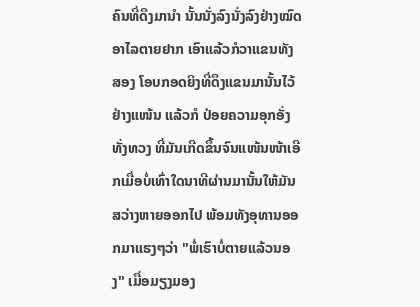ຄົນທີ່ດຶງມານຳ ນັ້ນນັ່ງລົງນັ່ງລົງຢ່າງໝົດອາໄລຕາຍຢາກ ເອົາແລ້ວກໍວາແຂນທັງສອງ ໂອບກອດຍິງທີ່ດຶງແຂນມານັ້ນໄວ້ຢ່າງແໜ້ນ ແລ້ວກໍ ປ່ອຍຄວາມອຸກອັ່ງທັ່ງທວງ ທີ່ມັນເກີດຂຶ້ນຈົນແໜ້ນໜ້າເອີກເມື່ອບໍ່ເທົ່າໃດນາທີຜ່ານມານັ້ນໃຫ້ມັນສວ່າງຫາຍອອກໄປ ພ້ອມທັງອຸທານອອກມາແຮງໆວ່າ "ພໍ່ເຮົາບໍ່ຕາຍແລ້ວນອງ" ເມື່ອມຽງມອງ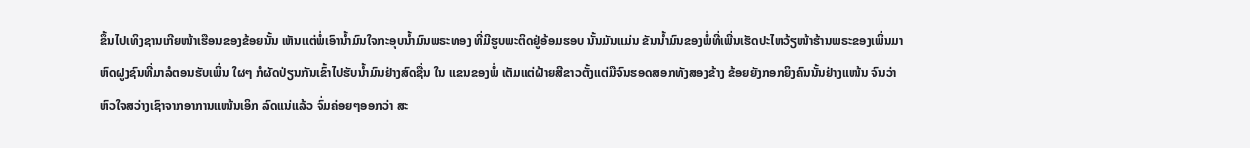ຂຶ້ນໄປເທິງຊານເກີຍໜ້າເຮືອນຂອງຂ້ອຍນັ້ນ ເຫັນແຕ່ພໍ່ເອົານ້ຳມົນໃຈກະອຸບນ້ຳມົນພຣະທອງ ທີ່ມີຮູບພະຕິດຢູ່ອ້ອມຮອບ ນັ້ນມັນແມ່ນ ຂັນນ້ຳມົນຂອງພໍ່ທີ່ເພີ່ນເຮັດປະໄຫວ້ຽໜ້າຮ້ານພຣະຂອງເພິ່ນມາຫົດຝູງຊົນທີ່ມາລໍຕອນຮັບເພິ່ນ ໃຜໆ ກໍຜັດປ່ຽນກັນເຂົ້າໄປຮັບນ້ຳມົນຢ່າງສົດຊື່ນ ໃນ ແຂນຂອງພໍ່ ເຕັມແຕ່ຝ້າຍສີຂາວຕັ້ງແຕ່ມືຈົນຮອດສອກທັງສອງຂ້າງ ຂ້ອຍຍັງກອກຍິງຄົນນັ້ນຢ່າງແໜ້ນ ຈົນວ່າຫົວໃຈສວ່າງເຊົາຈາກອາການແໜ້ນເອິກ ລົດແນ່ແລ້ວ ຈົ່ມຄ່ອຍໆອອກວ່າ ສະ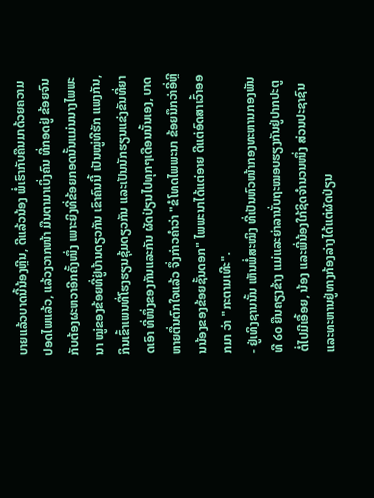ບາຍແລ້ວບາດນີ້ນ້ອງຫຼີນ, ດີແລ້ວນ້ອງ ພໍ່ເຮົາກັບຄືນມາດ້ວຍຄວາມປອດໄພແລ້ວ, ແລ້ວງວາກໜ້າ ມືນຕາມາເບິ່ງຄົນ ທີ່ກອດຢູ່ ຂ້ອຍຈົນກັບຕ້ອງຜະຫວາອີກຄັ້ງໜຶ່ງ ເພາະຍິງທີ່ຂ້ອຍກອດນັ້ນແມ່ນນາງໄພພະນາ ໝູ່ຂອງຂ້ອຍທີ່ຢູ່ບ້ານດຽວກັນ ເຂົາຄົນນີ້ ເປັນໝູ່ທີຮັກ ແພງກັນ, ກິນເຂົ້າເພນທີ່ໂຮງຮຽນຊຸ້ມດຽວກັນ ແລະເປັນນັກຮຽນແຂ່ງຂັນທີ່ຍາດເອົາ ທີ່ໜຶ່ງຂອງກັນແລະກັນ ຜັດປ່ຽນໄປທຸກໆເດືອນນັ້ນເອງ, ບາດຫາຍຕື່ນຕົກໃຈແລ້ວ ຈຶ່ງກ່າວຄຳວ່າ "ຂໍໂທດໄພພະນາ ຂ້ອຍນຶກວ່າອີ່ຫຼີນນ້ອງຂອງຂ້ອຍຊັ້ນດອກ" ໄພພະນາໄດ້ແຕ່ອາຍ ດີແຕ່ອົດສາເວົ້າອອກມາ ວ່າ "ກະຕາມເທີະ".
- ຢູ່ເທິງຊານນັ້ນ ເຫັນພໍ່ສະໝິງ ທີ່ເປັນຫົວໜ້າກອງທະຫານກອງພັນທີ ໒໐ ຍືນຄຽງຂ້າງ ແມ່ແລະຍ່າລານັ່ບຖະໝອບຮຽງກັນຢູ່ປາກປະຕູ ຕໍ່ໄປມີເອື້ອຍ, ນ້ອງ ແລະພີ່ນ້ອງໃກ້ຊິດຈຳນວນໜຶ່ງ ສ່ວນປະຊາຊົນ ແລະທະຫານຢູ່ທາງກ້ອງລ່າງໄດ້ແຕ່ຜັດປ່ຽນ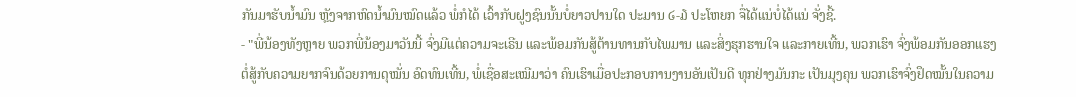ກັນມາຮັບນ້ຳມົນ ຫຼັງຈາກຫົດນ້ຳມົນໝົດແລ້ວ ພໍ່ກໍໄດ້ ເວົ້າກັບຝູງຊົນນັ້ນບໍ່ຍາວປານໃດ ປະມານ ໒-໓ ປະໂຫຍກ ຈື່ໄດ້ແນ່ບໍ່ໄດ້ແນ່ ຈັ່ງຊີ້.
- "ພີ່ນ້ອງທັງຫຼາຍ ພວກພີ່ນ້ອງມາວັນນີ້ ຈົ່ງມີແຕ່ຄວາມຈະເຣີນ ແລະພ້ອມກັນສູ້ຕ້ານທານກັບໄພມານ ແລະສິ່ງຮຸກຮານໃຈ ແລະກາຍເທີ້ນ, ພວກເຮົາ ຈົ່ງພ້ອມກັນອອກແຮງຕໍ່ສູ້ກັບຄວາມຍາກຈົນດ້ວຍການດຸໝັ່ນ ອົດທົນເທີ້ນ, ພໍ່ເຊື່ອສະເໝີມາວ່າ ຄົນເຮົາເມື່ອປະກອບການງານອັນເປັນດີ ທຸກຢ່າງມັນກະ ເປັນມຸງຄຸນ ພວກເຮົາຈົ່ງຢຶດໝັ້ນໃນຄວາມ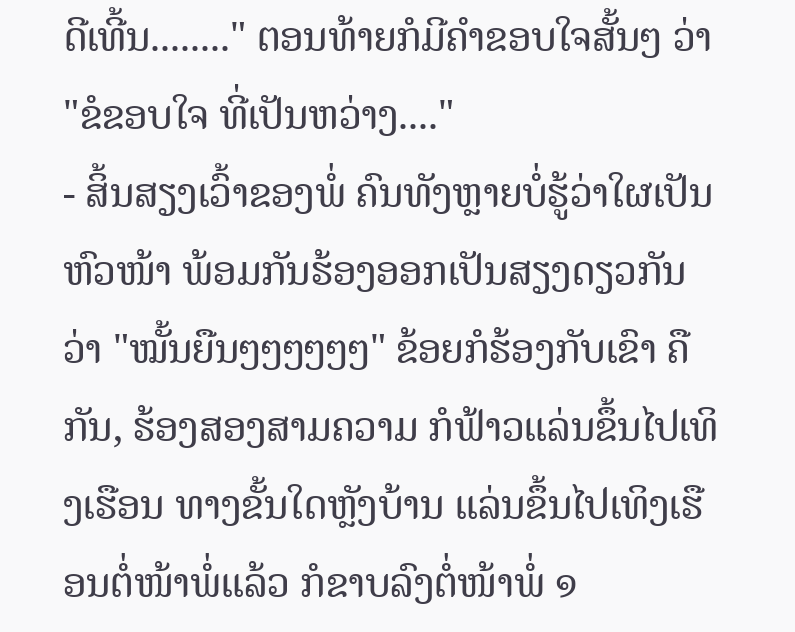ດີເທີ້ນ........" ຕອນທ້າຍກໍມີຄຳຂອບໃຈສັ້ນໆ ວ່າ "ຂໍຂອບໃຈ ທີ່ເປັນຫວ່າງ...."
- ສິ້ນສຽງເວົ້າຂອງພໍ່ ຄົນທັງຫຼາຍບໍ່ຮູ້ວ່າໃຜເປັນຫົວໜ້າ ພ້ອມກັນຮ້ອງອອກເປັນສຽງດຽວກັນວ່າ "ໝັ້ນຍືນໆໆໆໆໆໆ" ຂ້ອຍກໍຮ້ອງກັບເຂົາ ຄືກັນ, ຮ້ອງສອງສາມຄວາມ ກໍຟ້າວແລ່ນຂຶ້ນໄປເທິງເຮືອນ ທາງຂັ້ນໃດຫຼັງບ້ານ ແລ່ນຂຶ້ນໄປເທິງເຮືອນຕໍ່ໜ້າພໍ່ແລ້ວ ກໍຂາບລົງຕໍ່ໜ້າພໍ່ ໑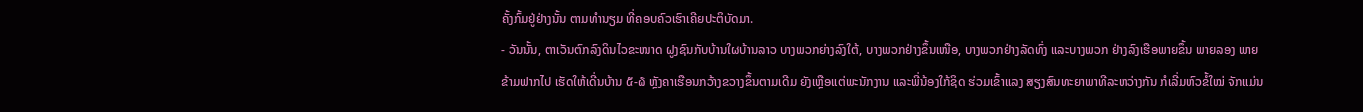ຄັ້ງກົ້ມຢູ່ຢ່າງນັ້ນ ຕາມທຳນຽມ ທີ່ຄອບຄົວເຮົາເຄີຍປະຕິບັດມາ.
- ວັນນັ້ນ, ຕາເວັນຕົກລົງດິນໄວຂະໜາດ ຝູງຊົນກັບບ້ານໃຜບ້ານລາວ ບາງພວກຍ່າງລົງໃຕ້, ບາງພວກຢ່າງຂຶ້ນເໜືອ, ບາງພວກຢ່າງລັດທົ່ງ ແລະບາງພວກ ຢ່າງລົງເຮືອພາຍຂຶ້ນ ພາຍລອງ ພາຍຂ້າມຟາກໄປ ເຮັດໃຫ້ເດີ່ນບ້ານ ໕-໖ ຫຼັງຄາເຮືອນກວ້າງຂວາງຂຶ້ນຕາມເດີມ ຍັງເຫຼືອແຕ່ພະນັກງານ ແລະພີ່ນ້ອງໃກ້ຊິດ ຮ່ວມເຂົ້າແລງ ສຽງສົນທະຍາພາທີລະຫວ່າງກັນ ກໍເລີ່ມຫົວຂໍ້ໃໝ່ ຈັກແມ່ນ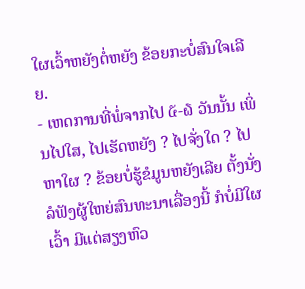ໃຜເວົ້າຫຍັງຕໍ່ຫຍັງ ຂ້ອຍກະບໍ່ສົນໃຈເລີຍ.
- ເຫດການທີ່ພໍ່ຈາກໄປ ໕-໖ ວັນນັ້ນ ເພິ່ນໄປໃສ, ໄປເຮັດຫຍັງ ? ໄປຈັ່ງໃດ ? ໄປຫາໃຜ ? ຂ້ອຍບໍ່ຮູ້ຂໍມູນຫຍັງເລີຍ ຕັ້ງນັ່ງລໍຟັງຜູ້ໃຫຍ່ສົນທະນາເລື່ອງນີ້ ກໍບໍ່ມີໃຜເວົ້າ ມີແຕ່ສຽງຫົວ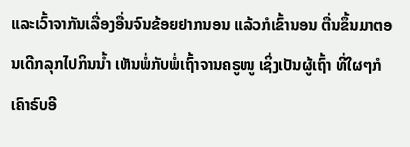ແລະເວົ້າຈາກັນເລື່ອງອື່ນຈົນຂ້ອຍຢາກນອນ ແລ້ວກໍເຂົ້ານອນ ຕື່ນຂຶ້ນມາຕອນເດີກລຸກໄປກິນນ້ຳ ເຫັນພໍ່ກັບພໍ່ເຖົ້າຈານຄຣູໜູ ເຊິ່ງເປັນຜູ້ເຖົ້າ ທີ່ໃຜໆກໍເຄົາຣົບອີ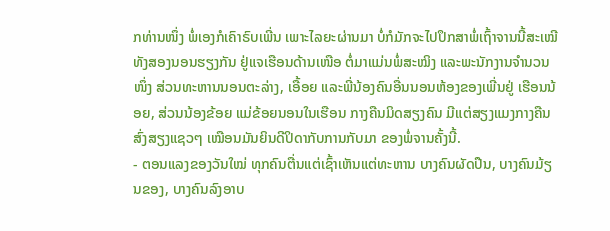ກທ່ານໜຶ່ງ ພໍ່ເອງກໍເຄົາຣົບເພີ່ນ ເພາະໄລຍະຜ່ານມາ ບໍ່ກໍມັກຈະໄປປຶກສາພໍ່ເຖົ້າຈານນີ້ສະເໝີ ທັງສອງນອນຮຽງກັນ ຢູ່ແຈເຮືອນດ້ານເໜືອ ຕໍ່ມາແມ່ນພໍ່ສະໝິງ ແລະພະນັກງານຈຳນວນໜຶ່ງ ສ່ວນທະຫານນອນຕະລ່າງ, ເອື້ອຍ ແລະພີ່ນ້ອງຄົນອື່ນນອນຫ້ອງຂອງເພີ່ນຢູ່ ເຮືອນນ້ອຍ, ສ່ວນນ້ອງຂ້ອຍ ແມ່ຂ້ອຍນອນໃນເຮືອນ ກາງຄືນມິດສຽງຄົນ ມີແຕ່ສຽງແມງກາງຄືນສົ່ງສຽງແຊວໆ ເໝືອນມັນຍິນດີປິດາກັບການກັບມາ ຂອງພໍ່ຈານຄັ້ງນີ້.
- ຕອນແລງຂອງວັນໃໝ່ ທຸກຄົນຕື່ນແຕ່ເຊົ້າເຫັນແຕ່ທະຫານ ບາງຄົນຜັດປືນ, ບາງຄົນມ້ຽນຂອງ, ບາງຄົນລົງອາບ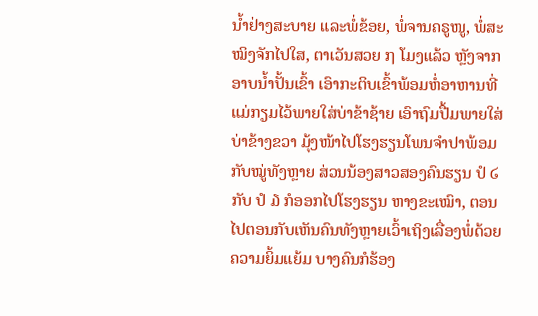ນ້ຳຢ່າງສະບາຍ ແລະພໍ່ຂ້ອຍ, ພໍ່ຈານຄຣູໜູ, ພໍ່ສະໝິງຈັກໄປໃສ, ຕາເວັນສວຍ ໗ ໂມງແລ້ວ ຫຼັງຈາກອາບນ້ຳປັ້ນເຂົ້າ ເອົາກະຕິບເຂົ້າພ້ອມຫໍ່ອາຫານທີ່ແມ່ກຽມໄວ້ພາຍໃສ່ບ່າຂ້າຊ້າຍ ເອົາຖົມປື້ມພາຍໃສ່ບ່າຂ້າງຂວາ ມຸ້ງໜ້າໄປໂຮງຮຽນໂພນຈຳປາພ້ອມກັບໝູ່ທັງຫຼາຍ ສ່ວນນ້ອງສາວສອງຄົນຮຽນ ປໍ ໒ ກັບ ປໍ ໓ ກໍອອກໄປໂຮງຮຽນ ຫາງຂະເໝົາ, ຕອນໄປຕອນກັບເຫັນຄົນທັງຫຼາຍເວົ້າເຖິງເລື່ອງພໍ່ດ້ວຍຄວາມຍິ້ມແຍ້ມ ບາງຄົນກໍຮ້ອງ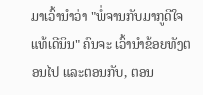ມາເວົ້ານຳວ່າ "ພໍ່ຈານກັບມາກູດີໃຈແທ້ເດີນິນ" ຄົນຈະ ເວົ້ານຳຂ້ອຍທັງຕອນໄປ ແລະຕອນກັບ, ຕອນ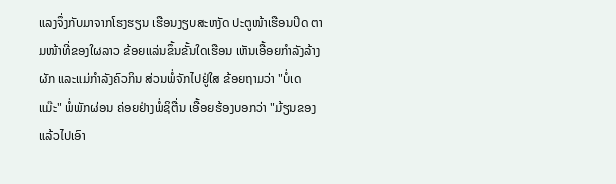ແລງຈຶ່ງກັບມາຈາກໂຮງຮຽນ ເຮືອນງຽບສະຫງັດ ປະຕູໜ້າເຮືອນປິດ ຕາມໜ້າທີ່ຂອງໃຜລາວ ຂ້ອຍແລ່ນຂຶ້ນຂັ້ນໃດເຮືອນ ເຫັນເອື້ອຍກຳລັງລ້າງຜັກ ແລະແມ່ກຳລັງຄົວກິນ ສ່ວນພໍ່ຈັກໄປຢູ່ໃສ ຂ້ອຍຖາມວ່າ "ບໍ່ເດແມ໊ະ" ພໍ່ພັກຜ່ອນ ຄ່ອຍຢ່າງພໍ່ຊິຕື່ນ ເອື້ອຍຮ້ອງບອກວ່າ "ມ້ຽນຂອງແລ້ວໄປເອົາ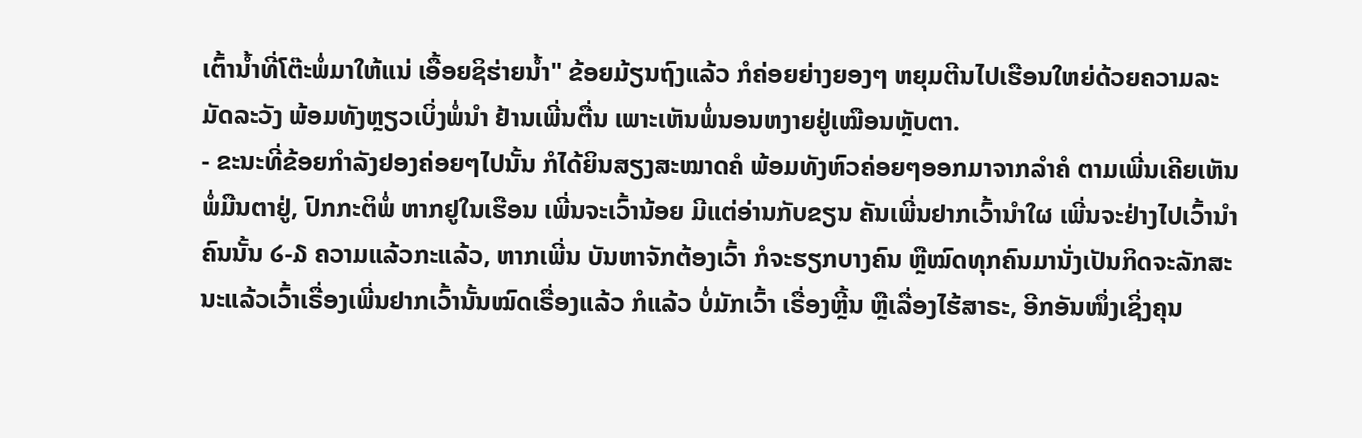ເຕົ້ານ້ຳທີ່ໂຕ໊ະພໍ່ມາໃຫ້ແນ່ ເອື້ອຍຊິຮ່າຍນ້ຳ" ຂ້ອຍມ້ຽນຖົງແລ້ວ ກໍຄ່ອຍຍ່າງຍອງໆ ຫຍຸມຕີນໄປເຮືອນໃຫຍ່ດ້ວຍຄວາມລະມັດລະວັງ ພ້ອມທັງຫຼຽວເບິ່ງພໍ່ນຳ ຢ້ານເພີ່ນຕື່ນ ເພາະເຫັນພໍ່ນອນຫງາຍຢູ່ເໝືອນຫຼັບຕາ.
- ຂະນະທີ່ຂ້ອຍກຳລັງຢອງຄ່ອຍໆໄປນັ້ນ ກໍໄດ້ຍິນສຽງສະໝາດຄໍ ພ້ອມທັງຫົວຄ່ອຍໆອອກມາຈາກລຳຄໍ ຕາມເພີ່ນເຄີຍເຫັນພໍ່ມືນຕາຢູ່, ປົກກະຕິພໍ່ ຫາກຢູໃນເຮືອນ ເພີ່ນຈະເວົ້ານ້ອຍ ມີແຕ່ອ່ານກັບຂຽນ ຄັນເພີ່ນຢາກເວົ້ານຳໃຜ ເພີ່ນຈະຢ່າງໄປເວົ້ານຳຄົນນັ້ນ ໒-໓ ຄວາມແລ້ວກະແລ້ວ, ຫາກເພີ່ນ ບັນຫາຈັກຕ້ອງເວົ້າ ກໍຈະຮຽກບາງຄົນ ຫຼືໝົດທຸກຄົນມານັ່ງເປັນກິດຈະລັກສະນະແລ້ວເວົ້າເຣື່ອງເພີ່ນຢາກເວົ້ານັ້ນໝົດເຣື່ອງແລ້ວ ກໍແລ້ວ ບໍ່ມັກເວົ້າ ເຣື່ອງຫີ້ຼນ ຫຼືເລື່ອງໄຮ້ສາຣະ, ອີກອັນໜຶ່ງເຊິ່ງຄຸນ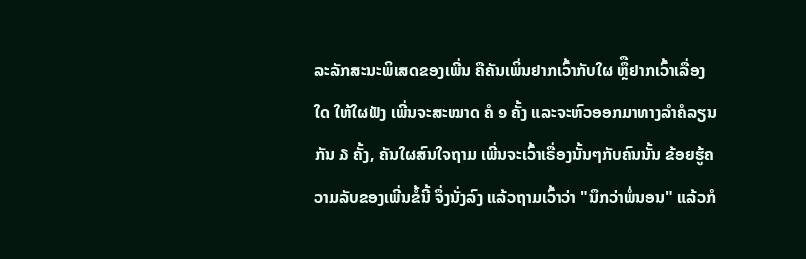ລະລັກສະນະພິເສດຂອງເພີ່ນ ຄືຄັນເພິ່ນຢາກເວົ້າກັບໃຜ ຫຼຶືຢາກເວົ້າເລື່ອງໃດ ໃຫ້ໃຜຟັງ ເພີ່ນຈະສະໝາດ ຄໍ ໑ ຄັ້ງ ແລະຈະຫົວອອກມາທາງລຳຄໍລຽນກັນ ໓ ຄັ້ງ, ຄັນໃຜສົນໃຈຖາມ ເພີ່ນຈະເວົ້າເຣື່ອງນັ້ນໆກັບຄົນນັ້ນ ຂ້ອຍຮູ້ຄວາມລັບຂອງເພີ່ນຂໍ້ນີ້ ຈຶ່ງນັ່ງລົງ ແລ້ວຖາມເວົ້າວ່າ "ນຶກວ່າພໍ່ນອນ" ແລ້ວກໍ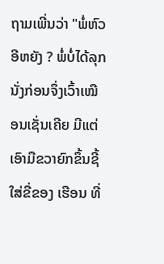ຖາມເພີ່ນວ່າ "ພໍ່ຫົວອີຫຍັງ ? ພໍ່ບໍ່ໄດ້ລຸກນັ່ງກ່ອນຈຶ່ງເວົ້າເໝືອນເຊັ່ນເຄີຍ ມີແຕ່ເອົາມືຂວາຍົກຂຶ້ນຊີ້ໃສ່ຂື່ຂອງ ເຮືອນ ທີ່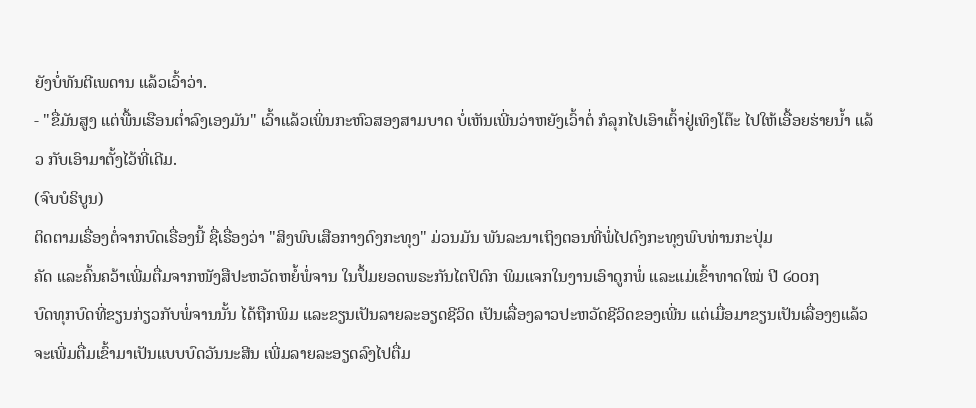ຍັງບໍ່ທັນຕີເພດານ ແລ້ວເວົ້າວ່າ.
- "ຂື່ມັນສູງ ແຕ່ພື້ນເຮືອນຕ່ຳລົງເອງມັນ" ເວົ້າແລ້ວເພິ່ນກະຫົວສອງສາມບາດ ບໍ່ເຫັນເພີ່ນວ່າຫຍັງເວົ້າຕໍ່ ກໍລຸກໄປເອົາເຕົ້າຢູ່ເທິງໂຕ໊ະ ໄປໃຫ້ເອື້ອຍຮ່າຍນ້ຳ ແລ້ວ ກັບເອົາມາຕັ້ງໄວ້ທີ່ເດີມ.
(ຈົບບໍຣິບູນ)
ຕິດຕາມເຣື່ອງຕໍ່ຈາກບົດເຣື່ອງນີ້ ຊື່ເຣື່ອງວ່າ "ສິງພົບເສືອກາງດົງກະທຸງ" ມ່ວນມັນ ພັນລະນາເຖິງຕອນທີ່ພໍ່ໄປດົງກະທຸງພົບທ່ານກະປຸ່ມ
ຄັດ ແລະຄົ້ນຄວ້າເພີ່ມຕື່ມຈາກໜັງສືປະຫວັດຫຍໍ້ພໍ່ຈານ ໃນປຶ້ມຍອດພຣະກັນໄຕປິດົກ ພິມແຈກໃນງານເອົາດູກພໍ່ ແລະແມ່ເຂົ້າທາດໃໝ່ ປີ ໒໐໐໗
ບົດທຸກບົດທີ່ຂຽນກ່ຽວກັບພໍ່ຈານນັ້ນ ໄດ້ຖືກພິມ ແລະຂຽນເປັນລາຍລະອຽດຊີວິດ ເປັນເລື່ອງລາວປະຫວັດຊີວິດຂອງເພີ່ນ ແຕ່ເມື່ອມາຂຽນເປັນເລື່ອງໆແລ້ວ ຈະເພີ່ມຕື່ມເຂົ້າມາເປັນແບບບົດວັນນະສີນ ເພີ່ມລາຍລະອຽດລົງໄປຕື່ມ